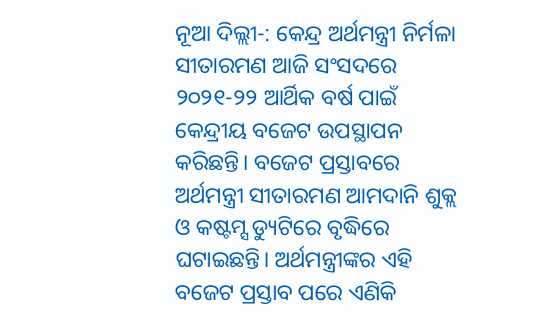ନୂଆ ଦିଲ୍ଲୀ-: କେନ୍ଦ୍ର ଅର୍ଥମନ୍ତ୍ରୀ ନିର୍ମଳା ସୀତାରମଣ ଆଜି ସଂସଦରେ ୨୦୨୧-୨୨ ଆର୍ଥିକ ବର୍ଷ ପାଇଁ କେନ୍ଦ୍ରୀୟ ବଜେଟ ଉପସ୍ଥାପନ କରିଛନ୍ତି। ବଜେଟ ପ୍ରସ୍ତାବରେ ଅର୍ଥମନ୍ତ୍ରୀ ସୀତାରମଣ ଆମଦାନି ଶୁକ୍ଲ ଓ କଷ୍ଟମ୍ସ ଡ୍ୟୁଟିରେ ବୃଦ୍ଧିରେ ଘଟାଇଛନ୍ତି। ଅର୍ଥମନ୍ତ୍ରୀଙ୍କର ଏହି ବଜେଟ ପ୍ରସ୍ତାବ ପରେ ଏଣିକି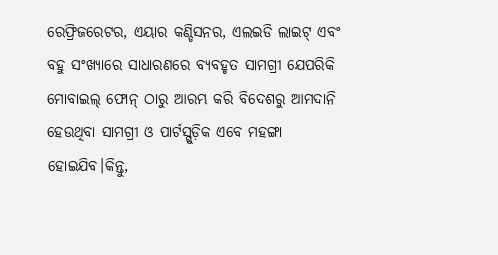ରେଫ୍ରିଜରେଟର, ଏୟାର କଣ୍ଡିସନର, ଏଲଇଡି ଲାଇଟ୍ ଏବଂ ବହୁ ସଂଖ୍ୟାରେ ସାଧାରଣରେ ବ୍ୟବହୃତ ସାମଗ୍ରୀ ଯେପରିକି ମୋବାଇଲ୍ ଫୋନ୍ ଠାରୁ ଆରମ୍ଭ କରି ବିଦେଶରୁ ଆମଦାନି ହେଉଥିବା ସାମଗ୍ରୀ ଓ ପାର୍ଟସ୍ଗୁଡ଼ିକ ଏବେ ମହଙ୍ଗା ହୋଇଯିବ।କିନ୍ତୁ,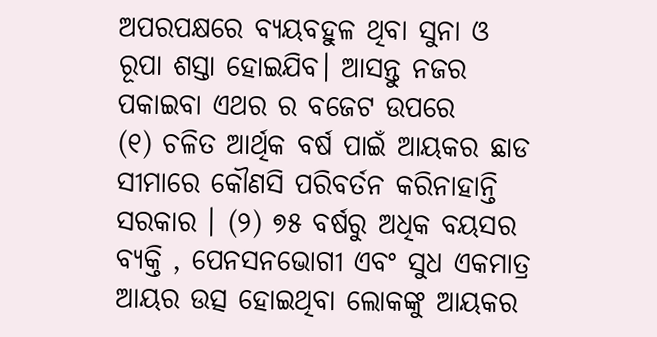ଅପରପକ୍ଷରେ ବ୍ୟୟବହୁଳ ଥିବା ସୁନା ଓ ରୂପା ଶସ୍ତା ହୋଇଯିବ। ଆସନ୍ତୁ ନଜର ପକାଇବା ଏଥର ର ବଜେଟ ଉପରେ
(୧) ଚଳିତ ଆର୍ଥିକ ବର୍ଷ ପାଇଁ ଆୟକର ଛାଡ ସୀମାରେ କୌଣସି ପରିବର୍ତନ କରିନାହାନ୍ତି ସରକାର । (୨) ୭୫ ବର୍ଷରୁ ଅଧିକ ବୟସର ବ୍ୟକ୍ତି , ପେନସନଭୋଗୀ ଏବଂ ସୁଧ ଏକମାତ୍ର ଆୟର ଉତ୍ସ ହୋଇଥିବା ଲୋକଙ୍କୁ ଆୟକର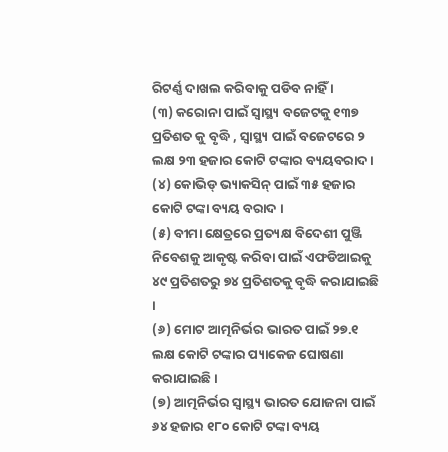ରିଟର୍ଣ୍ଣ ଦାଖଲ କରିବାକୁ ପଡିବ ନାହିଁ ।
(୩) କରୋନା ପାଇଁ ସ୍ୱାସ୍ଥ୍ୟ ବଜେଟକୁ ୧୩୭ ପ୍ରତିଶତ କୁ ବୃଦ୍ଧି , ସ୍ୱାସ୍ଥ୍ୟ ପାଇଁ ବଜେଟରେ ୨ ଲକ୍ଷ ୨୩ ହଜାର କୋଟି ଟଙ୍କାର ବ୍ୟୟବରାଦ ।
(୪) କୋଭିଡ୍ ଭ୍ୟାକସିନ୍ ପାଇଁ ୩୫ ହଜାର କୋଟି ଟଙ୍କା ବ୍ୟୟ ବରାଦ ।
(୫) ବୀମା କ୍ଷେତ୍ରରେ ପ୍ରତ୍ୟକ୍ଷ ବିଦେଶୀ ପୁଞ୍ଜି ନିବେଶକୁ ଆକୃଷ୍ଟ କରିବା ପାଇଁ ଏଫଡିଆଇକୁ ୪୯ ପ୍ରତିଶତରୁ ୭୪ ପ୍ରତିଶତକୁ ବୃଦ୍ଧି କରାଯାଇଛି ।
(୬) ମୋଟ ଆତ୍ମନିର୍ଭର ଭାରତ ପାଇଁ ୨୭.୧ ଲକ୍ଷ କୋଟି ଟଙ୍କାର ପ୍ୟାକେଜ ଘୋଷଣା କରାଯାଇଛି ।
(୭) ଆତ୍ମନିର୍ଭର ସ୍ୱାସ୍ଥ୍ୟ ଭାରତ ଯୋଜନା ପାଇଁ ୬୪ ହଜାର ୧୮୦ କୋଟି ଟଙ୍କା ବ୍ୟୟ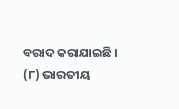ବରାଦ କରାଯାଇଛି ।
(୮) ଭାରତୀୟ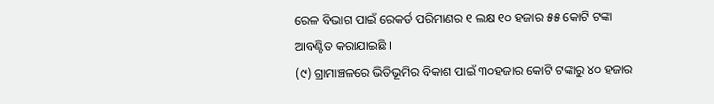ରେଳ ବିଭାଗ ପାଇଁ ରେକର୍ଡ ପରିମାଣର ୧ ଲକ୍ଷ ୧୦ ହଜାର ୫୫ କୋଟି ଟଙ୍କା ଆବଣ୍ଟିତ କରାଯାଇଛି ।
(୯) ଗ୍ରାମାଞ୍ଚଳରେ ଭିତିଭୂମିର ବିକାଶ ପାଇଁ ୩୦ହଜାର କୋଟି ଟଙ୍କାରୁ ୪୦ ହଜାର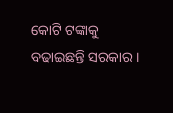କୋଟି ଟଙ୍କାକୁ ବଢାଇଛନ୍ତି ସରକାର ।